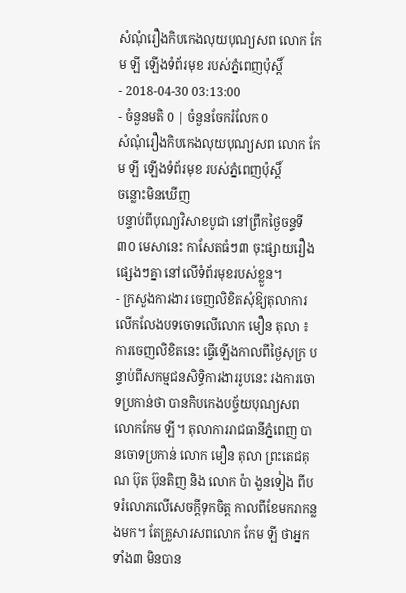សំណុំរឿងកិបកេងលុយបុណ្យសព លោក កែម ឡី ឡើងទំព័រមុខ របស់ភ្នំពេញប៉ុស្តិ៍
- 2018-04-30 03:13:00
- ចំនួនមតិ 0 | ចំនួនចែករំលែក 0
សំណុំរឿងកិបកេងលុយបុណ្យសព លោក កែម ឡី ឡើងទំព័រមុខ របស់ភ្នំពេញប៉ុស្តិ៍
ចន្លោះមិនឃើញ
បន្ទាប់ពីបុណ្យវិសាខបូជា នៅព្រឹកថ្ងៃចន្ទទី ៣០ មេសានេះ កាសែតធំៗ៣ ចុះផ្សាយរឿងផ្សេងៗគ្នា នៅលើទំព័រមុខរបស់ខ្លួន។
- ក្រសួងការងារ ចេញលិខិតសុំឱ្យតុលាការ លើកលែងបទចោទលើលោក មឿន តុលា ៖ ការចេញលិខិតនេះ ធ្វើឡើងកាលពីថ្ងៃសុក្រ បន្ទាប់ពីសកម្មជនសិទ្ធិការងាររូបនេះ រងការចោទប្រកាន់ថា បានកិបកេងបច្ច័យបុណ្យសពលោកកែម ឡី។ តុលាការរាជធានីភ្នំពេញ បានចោទប្រកាន់ លោក មឿន តុលា ព្រះតេជគុណ ប៊ុត ប៊ុនតិញ និង លោក ប៉ា ងួនទៀង ពីបទរំលោភលើសេចក្តីទុកចិត្ត កាលពីខែមករាកន្លងមក។ តែគ្រួសារសពលោក កែម ឡី ថាអ្នកទាំង៣ មិនបាន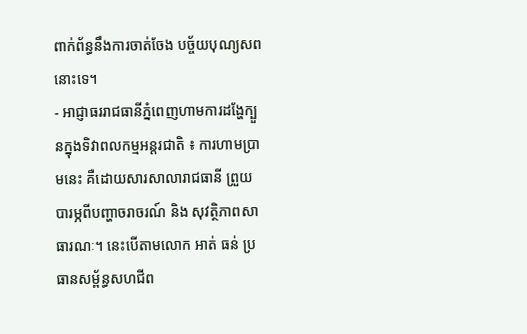ពាក់ព័ន្ធនឹងការចាត់ចែង បច័្ចយបុណ្យសពនោះទេ។
- អាជ្ញាធររាជធានីភ្នំពេញហាមការដង្ហែក្បួនក្នុងទិវាពលកម្មអន្តរជាតិ ៖ ការហាមប្រាមនេះ គឺដោយសារសាលារាជធានី ព្រួយបារម្ភពីបញ្ហាចរាចរណ៍ និង សុវត្ថិភាពសាធារណៈ។ នេះបើតាមលោក អាត់ ធន់ ប្រធានសម្ព័ន្ធសហជីព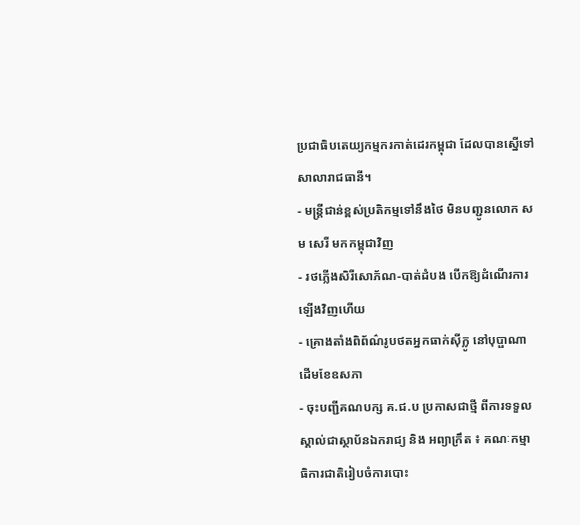ប្រជាធិបតេយ្យកម្មករកាត់ដេរកម្ពុជា ដែលបានស្នើទៅសាលារាជធានី។
- មន្ត្រីជាន់ខ្ពស់ប្រតិកម្មទៅនឹងថៃ មិនបញ្ជូនលោក សម សេរី មកកម្ពុជាវិញ
- រថភ្លើងសិរីសោភ័ណ-បាត់ដំបង បើកឱ្យដំណើរការឡើងវិញហើយ
- គ្រោងតាំងពិព័ណ៌រូបថតអ្នកធាក់ស៊ីក្លូ នៅបុប្ផាណា ដើមខែឧសភា
- ចុះបញ្ជីគណបក្ស គ.ជ.ប ប្រកាសជាថ្មី ពីការទទួលស្គាល់ជាស្ថាប័នឯករាជ្យ និង អព្យាក្រឹត ៖ គណៈកម្មាធិការជាតិរៀបចំការបោះ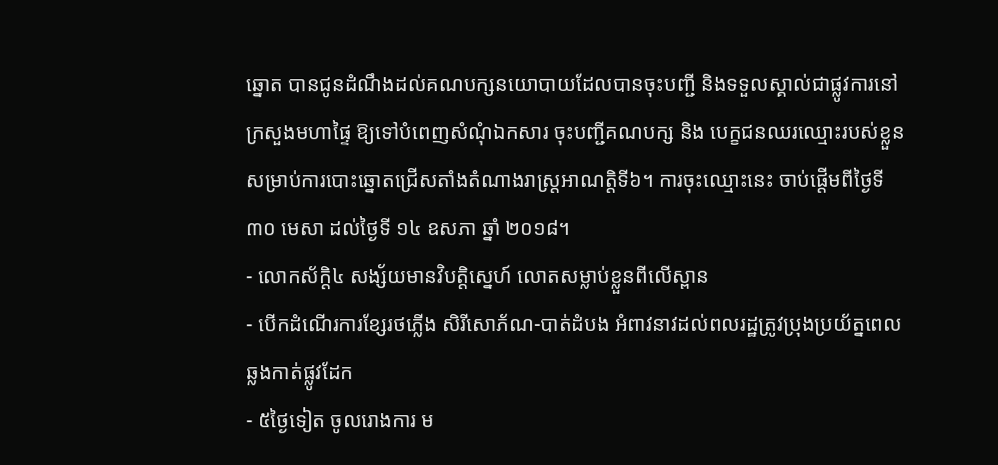ឆ្នោត បានជូនដំណឹងដល់គណបក្សនយោបាយដែលបានចុះបញ្ជី និងទទួលស្គាល់ជាផ្លូវការនៅក្រសួងមហាផ្ទៃ ឱ្យទៅបំពេញសំណុំឯកសារ ចុះបញ្ជីគណបក្ស និង បេក្ខជនឈរឈ្មោះរបស់ខ្លួន សម្រាប់ការបោះឆ្នោតជ្រើសតាំងតំណាងរាស្ត្រអាណត្តិទី៦។ ការចុះឈ្មោះនេះ ចាប់ផ្តើមពីថ្ងៃទី ៣០ មេសា ដល់ថ្ងៃទី ១៤ ឧសភា ឆ្នាំ ២០១៨។
- លោកស័ក្តិ៤ សង្ស័យមានវិបត្តិស្នេហ៍ លោតសម្លាប់ខ្លួនពីលើស្ពាន
- បើកដំណើរការខ្សែរថភ្លើង សិរីសោភ័ណ-បាត់ដំបង អំពាវនាវដល់ពលរដ្ឋត្រូវប្រុងប្រយ័ត្នពេលឆ្លងកាត់ផ្លូវដែក
- ៥ថ្ងៃទៀត ចូលរោងការ ម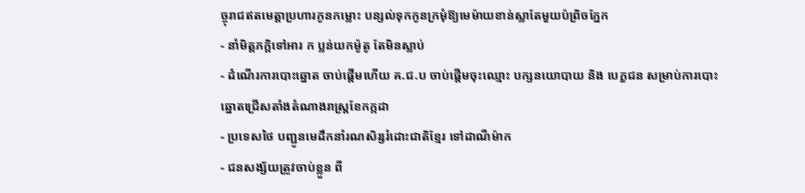ច្ចុរាជឥតមេត្តាប្រហារកូនកម្លោះ បន្សល់ទុកកូនក្រមុំឱ្យមេម៉ាយខាន់ស្លាតែមួយប៉ព្រិចភ្នែក
- នាំមិត្តភក្តិទៅអារ ក ប្លន់យកម៉ូតូ តែមិនស្លាប់
- ដំណើរការបោះឆ្នោត ចាប់ផ្តើមហើយ គ.ជ.ប ចាប់ផ្តើមចុះឈ្មោះ បក្សនយោបាយ និង បេក្ខជន សម្រាប់ការបោះឆ្នោតជ្រើសតាំងតំណាងរាស្ត្រខែកក្កដា
- ប្រទេសថៃ បញ្ជូនមេដឹកនាំរណសិរ្សរំដោះជាតិខ្មែរ ទៅដាណឺម៉ាក
- ជនសង្ស័យត្រូវចាប់ខ្លួន ពី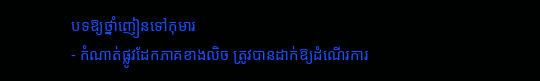បទឱ្យថ្នាំញៀនទៅកុមារ
- កំណាត់ផ្លូវដែកភាគខាងលិច ត្រូវបានដាក់ឱ្យដំណើរការ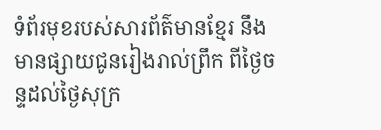ទំព័រមុខរបស់សារព័ត៌មានខ្មែរ នឹងមានផ្សាយជូនរៀងរាល់ព្រឹក ពីថ្ងៃចន្ទដល់ថ្ងៃសុក្រ